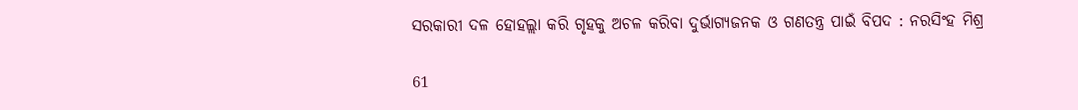ସରକାରୀ ଦଳ ହୋହଲ୍ଲା କରି ଗୃହକୁ ଅଚଳ କରିବା ଦୁର୍ଭାଗ୍ୟଜନକ ଓ ଗଣତନ୍ତ୍ର ପାଇଁ ବିପଦ : ନରସିଂହ ମିଶ୍ର

61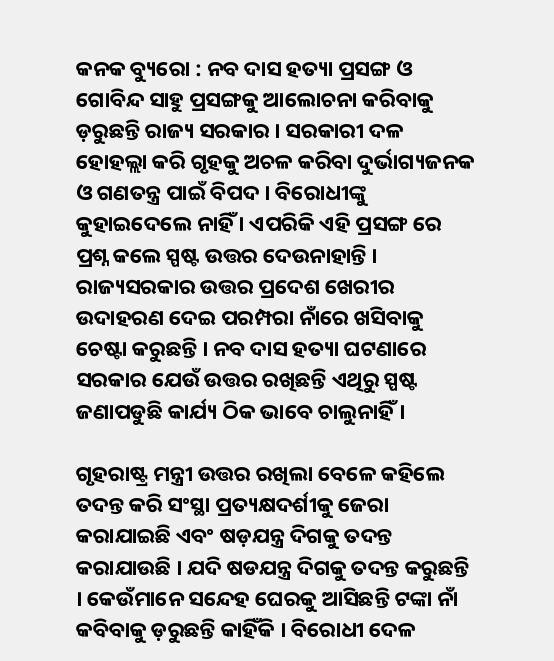କନକ ବ୍ୟୁରୋ : ନବ ଦାସ ହତ୍ୟା ପ୍ରସଙ୍ଗ ଓ ଗୋବିନ୍ଦ ସାହୁ ପ୍ରସଙ୍ଗକୁ ଆଲୋଚନା କରିବାକୁ ଡ଼ରୁଛନ୍ତି ରାଜ୍ୟ ସରକାର । ସରକାରୀ ଦଳ ହୋହଲ୍ଲା କରି ଗୃହକୁ ଅଚଳ କରିବା ଦୁର୍ଭାଗ୍ୟଜନକ ଓ ଗଣତନ୍ତ୍ର ପାଇଁ ବିପଦ । ବିରୋଧୀଙ୍କୁ କୁହାଇଦେଲେ ନାହିଁ । ଏପରିକି ଏହି ପ୍ରସଙ୍ଗ ରେ ପ୍ରଶ୍ନ କଲେ ସ୍ପଷ୍ଟ ଉତ୍ତର ଦେଉନାହାନ୍ତି । ରାଜ୍ୟସରକାର ଉତ୍ତର ପ୍ରଦେଶ ଖେରୀର ଉଦାହରଣ ଦେଇ ପରମ୍ପରା ନାଁରେ ଖସିବାକୁ ଚେଷ୍ଟା କରୁଛନ୍ତି । ନବ ଦାସ ହତ୍ୟା ଘଟଣାରେ ସରକାର ଯେଉଁ ଉତ୍ତର ରଖିଛନ୍ତି ଏଥିରୁ ସ୍ପଷ୍ଟ ଜଣାପଡୁଛି କାର୍ଯ୍ୟ ଠିକ ଭାବେ ଚାଲୁନାହିଁ ।

ଗୃହରାଷ୍ଟ୍ର ମନ୍ତ୍ରୀ ଉତ୍ତର ରଖିଲା ବେଳେ କହିଲେ ତଦନ୍ତ କରି ସଂସ୍ଥା ପ୍ରତ୍ୟକ୍ଷଦର୍ଶୀକୁ ଜେରା କରାଯାଇଛି ଏବଂ ଷଡ଼ଯନ୍ତ୍ର ଦିଗକୁ ତଦନ୍ତ କରାଯାଉଛି । ଯଦି ଷଡଯନ୍ତ୍ର ଦିଗକୁ ତଦନ୍ତ କରୁଛନ୍ତି । କେଉଁମାନେ ସନ୍ଦେହ ଘେରକୁ ଆସିଛନ୍ତି ଟଙ୍କା ନାଁ କବିବାକୁ ଡ଼ରୁଛନ୍ତି କାହିଁକି । ବିରୋଧୀ ଦେଳ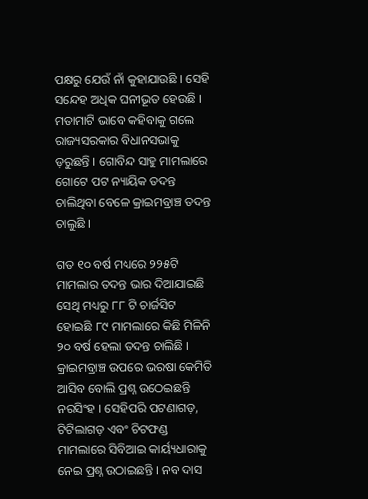ପକ୍ଷରୁ ଯେଉଁ ନାଁ କୁହାଯାଉଛି । ସେହି ସନ୍ଦେହ ଅଧିକ ଘନୀଭୂତ ହେଉଛି । ମତାମାଟି ଭାବେ କହିବାକୁ ଗଲେ ରାଜ୍ୟସରକାର ବିଧାନସଭାକୁ ଡ଼ରୁଛନ୍ତି । ଗୋବିନ୍ଦ ସାହୁ ମାମଲାରେ ଗୋଟେ ପଟ ନ୍ୟାୟିକ ତଦନ୍ତ ଚାଲିଥିବା ବେଳେ କ୍ରାଇମବ୍ରାଞ୍ଚ ତଦନ୍ତ ଚାଲୁଛି ।

ଗତ ୧୦ ବର୍ଷ ମଧ୍ୟରେ ୨୨୫ଟି ମାମଲାର ତଦନ୍ତ ଭାର ଦିଆଯାଇଛି ସେଥି ମଧ୍ୟରୁ ୮୮ ଟି ଚାର୍ଜସିଟ ହୋଇଛି ୮୯ ମାମଲାରେ କିଛି ମିଳିନି ୨୦ ବର୍ଷ ହେଲା ତଦନ୍ତ ଚାଲିଛି । କ୍ରାଇମବ୍ରାଞ୍ଚ ଉପରେ ଭରଷା କେମିତି ଆସିବ ବୋଲି ପ୍ରଶ୍ନ ଉଠେଇଛନ୍ତି ନରସିଂହ । ସେହିପରି ପଟଣାଗଡ଼, ଟିଟିଲାଗଡ଼ ଏବଂ ଚିଟଫଣ୍ଡ ମାମଲାରେ ସିବିଆଇ କାର୍ୟ୍ୟଧାରାକୁ ନେଇ ପ୍ରଶ୍ନ ଉଠାଇଛନ୍ତି । ନବ ଦାସ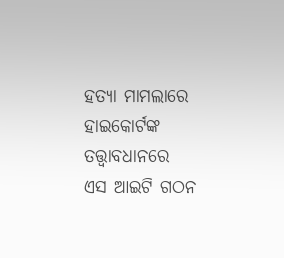ହତ୍ୟା ମାମଲାରେ ହାଇକୋର୍ଟଙ୍କ ତତ୍ତ୍ୱାବଧାନରେ ଏସ ଆଇଟି ଗଠନ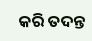କରି ତଦନ୍ତ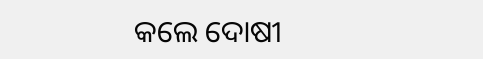କଲେ ଦୋଷୀ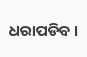ଧରାପଡିବ ।